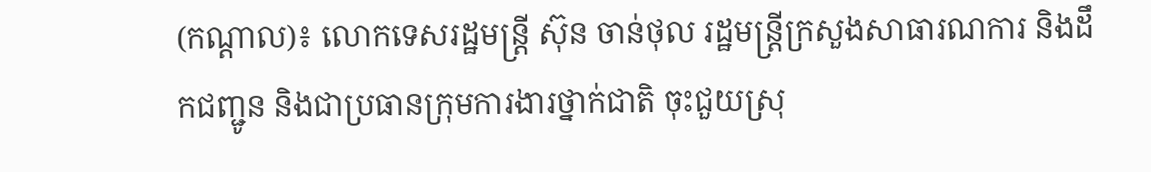(កណ្តាល)៖ លោកទេសរដ្ឋមន្រ្តី ស៊ុន ចាន់ថុល រដ្ឋមន្រ្តីក្រសួងសាធារណការ និងដឹកជញ្ជូន និងជាប្រធានក្រុមការងារថ្នាក់ជាតិ ចុះជួយស្រុ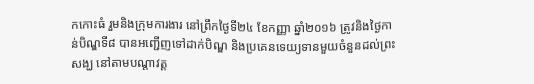កកោះធំ រួមនិងក្រុមការងារ នៅព្រឹកថ្ងៃទី២៤ ខែកញ្ញា ឆ្នាំ២០១៦ ត្រូវនិងថ្ងៃកាន់បិណ្ឌទី៨ បានអញ្ជើញទៅដាក់បិណ្ឌ និងប្រគេនទេយ្យទានមួយចំនួនដល់ព្រះសង្ឃ នៅតាមបណ្តាវត្ត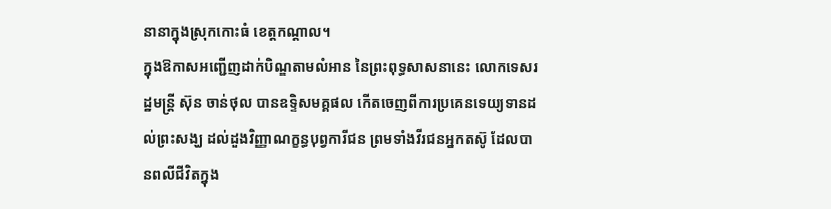នានាក្នុងស្រុកកោះធំ ខេត្តកណ្តាល។
ក្នុងឱកាសអញ្ជើញដាក់បិណ្ឌតាមលំអាន នៃព្រះពុទ្ធសាសនានេះ លោកទេសរដ្ឋមន្រ្តី ស៊ុន ចាន់ថុល បានឧទ្ទិសមគ្គផល កើតចេញពីការប្រគេនទេយ្យទានដល់ព្រះសង្ឃ ដល់ដួងវិញ្ញាណក្ខន្ធបុព្វការីជន ព្រមទាំងវីរជនអ្នកតស៊ូ ដែលបានពលីជីវិតក្នុង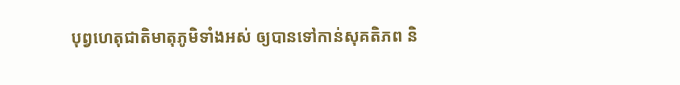បុព្វហេតុជាតិមាតុភូមិទាំងអស់ ឲ្យបានទៅកាន់សុគតិភព និ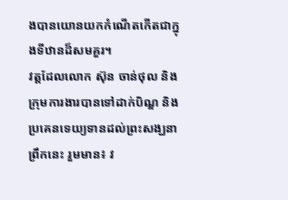ងបានយោនយកកំណើតកើតជាក្នុងទីឋានដ៏សមគួរ។
វត្តដែលលោក ស៊ុន ចាន់ថុល និងក្រុមការងារបានទៅដាក់បិណ្ឌ និងប្រគេនទេយ្យទានដល់ព្រះសង្ឃនាព្រឹកនេះ រួមមាន៖ វ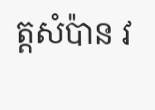ត្តសំប៉ាន វ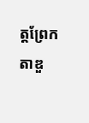ត្តព្រែកតាឌួ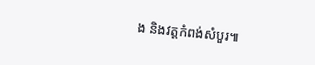ង និងវត្តកំពង់សំបួរ៕